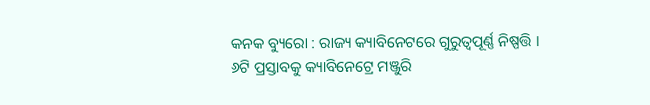କନକ ବ୍ୟୁରୋ : ରାଜ୍ୟ କ୍ୟାବିନେଟରେ ଗୁରୁତ୍ୱପୂର୍ଣ୍ଣ ନିଷ୍ପତ୍ତି । ୬ଟି ପ୍ରସ୍ତାବକୁ କ୍ୟାବିନେଟ୍ରେ ମଞ୍ଜୁରି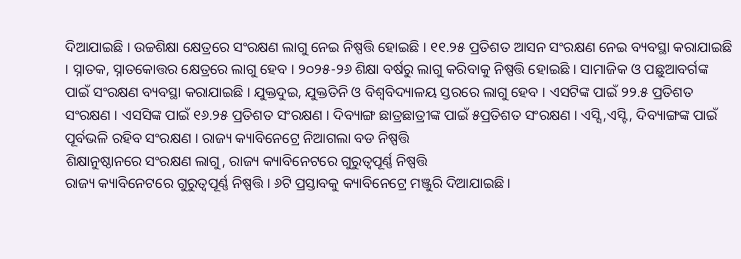ଦିଆଯାଇଛି । ଉଚ୍ଚଶିକ୍ଷା କ୍ଷେତ୍ରରେ ସଂରକ୍ଷଣ ଲାଗୁ ନେଇ ନିଷ୍ପତ୍ତି ହୋଇଛି । ୧୧.୨୫ ପ୍ରତିଶତ ଆସନ ସଂରକ୍ଷଣ ନେଇ ବ୍ୟବସ୍ଥା କରାଯାଇଛି । ସ୍ନାତକ, ସ୍ନାତକୋତ୍ତର କ୍ଷେତ୍ରରେ ଲାଗୁ ହେବ । ୨୦୨୫-୨୬ ଶିକ୍ଷା ବର୍ଷରୁ ଲାଗୁ କରିବାକୁ ନିଷ୍ପତ୍ତି ହୋଇଛି । ସାମାଜିକ ଓ ପଛୁଆବର୍ଗଙ୍କ ପାଇଁ ସଂରକ୍ଷଣ ବ୍ୟବସ୍ଥା କରାଯାଇଛି । ଯୁକ୍ତଦୁଇ, ଯୁକ୍ତତିନି ଓ ବିଶ୍ବବିଦ୍ୟାଳୟ ସ୍ତରରେ ଲାଗୁ ହେବ । ଏସଟିଙ୍କ ପାଇଁ ୨୨.୫ ପ୍ରତିଶତ ସଂରକ୍ଷଣ । ଏସସିଙ୍କ ପାଇଁ ୧୬.୨୫ ପ୍ରତିଶତ ସଂରକ୍ଷଣ । ଦିବ୍ୟାଙ୍ଗ ଛାତ୍ରଛାତ୍ରୀଙ୍କ ପାଇଁ ୫ପ୍ରତିଶତ ସଂରକ୍ଷଣ । ଏସ୍ସି,ଏସ୍ଟି, ଦିବ୍ୟାଙ୍ଗଙ୍କ ପାଇଁ ପୂର୍ବଭଳି ରହିବ ସଂରକ୍ଷଣ । ରାଜ୍ୟ କ୍ୟାବିନେଟ୍ରେ ନିଆଗଲା ବଡ ନିଷ୍ପତ୍ତି
ଶିକ୍ଷାନୁଷ୍ଠାନରେ ସଂରକ୍ଷଣ ଲାଗୁ, ରାଜ୍ୟ କ୍ୟାବିନେଟରେ ଗୁରୁତ୍ୱପୂର୍ଣ୍ଣ ନିଷ୍ପତ୍ତି
ରାଜ୍ୟ କ୍ୟାବିନେଟରେ ଗୁରୁତ୍ୱପୂର୍ଣ୍ଣ ନିଷ୍ପତ୍ତି । ୬ଟି ପ୍ରସ୍ତାବକୁ କ୍ୟାବିନେଟ୍ରେ ମଞ୍ଜୁରି ଦିଆଯାଇଛି ।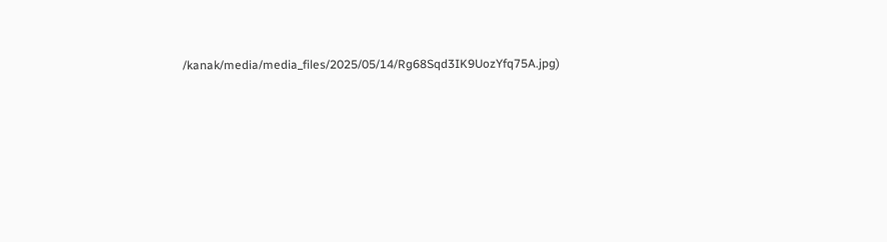/kanak/media/media_files/2025/05/14/Rg68Sqd3IK9UozYfq75A.jpg)